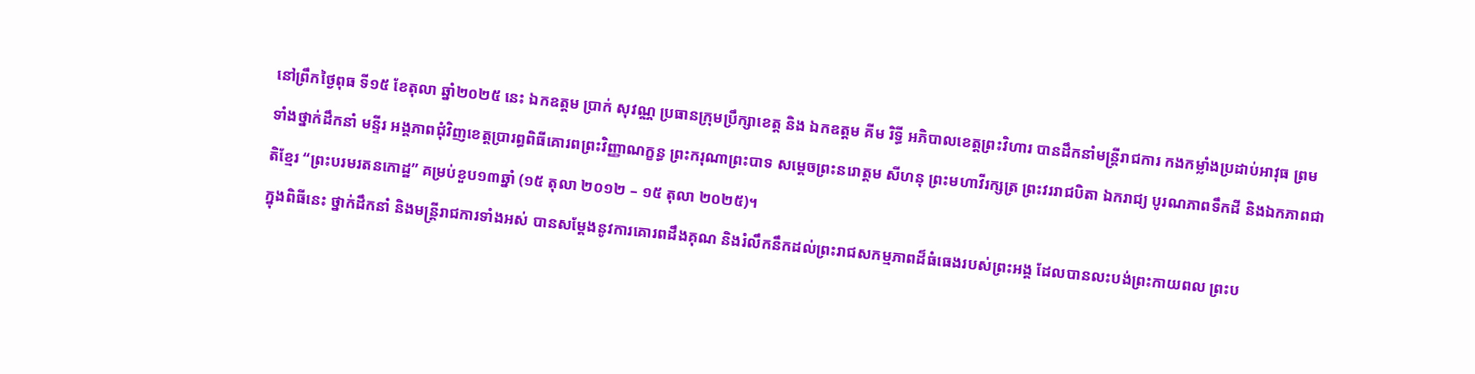នៅព្រឹកថ្ងៃពុធ ទី១៥ ខែតុលា ឆ្នាំ២០២៥ នេះ ឯកឧត្តម ប្រាក់ សុវណ្ណ ប្រធានក្រុមប្រឹក្សាខេត្ត និង ឯកឧត្តម គីម រិទ្ធី អភិបាលខេត្តព្រះវិហារ បានដឹកនាំមន្ត្រីរាជការ កងកម្លាំងប្រដាប់អាវុធ ព្រមទាំងថ្នាក់ដឹកនាំ មន្ទីរ អង្គភាពជុំវិញខេត្តប្រារព្ធពិធីគោរពព្រះវិញ្ញាណក្ខន្ធ ព្រះករុណាព្រះបាទ សម្តេចព្រះនរោត្តម សីហនុ ព្រះមហាវីរក្សត្រ ព្រះវររាជបិតា ឯករាជ្យ បូរណភាពទឹកដី និងឯកភាពជាតិខ្មែរ “ព្រះបរមរតនកោដ្ឋ” គម្រប់ខួប១៣ឆ្នាំ (១៥ តុលា ២០១២ – ១៥ តុលា ២០២៥)។
ក្នុងពិធីនេះ ថ្នាក់ដឹកនាំ និងមន្ត្រីរាជការទាំងអស់ បានសម្តែងនូវការគោរពដឹងគុណ និងរំលឹកនឹកដល់ព្រះរាជសកម្មភាពដ៏ធំធេងរបស់ព្រះអង្គ ដែលបានលះបង់ព្រះកាយពល ព្រះប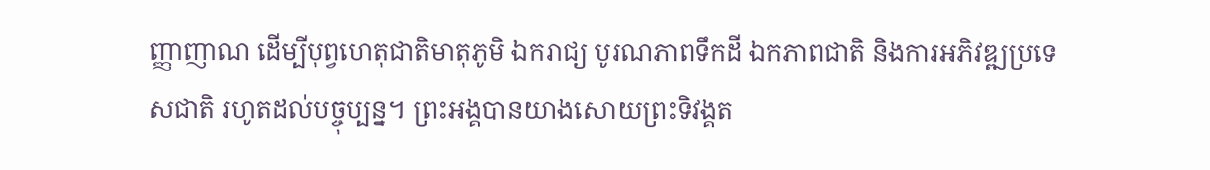ញ្ញាញាណ ដើម្បីបុព្វហេតុជាតិមាតុភូមិ ឯករាជ្យ បូរណភាពទឹកដី ឯកភាពជាតិ និងការអភិវឌ្ឍប្រទេសជាតិ រហូតដល់បច្ចុប្បន្ន។ ព្រះអង្គបានយាងសោយព្រះទិវង្គត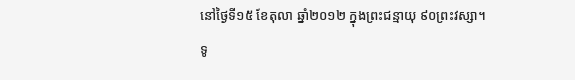នៅថ្ងៃទី១៥ ខែតុលា ឆ្នាំ២០១២ ក្នុងព្រះជន្មាយុ ៩០ព្រះវស្សា។
ទូ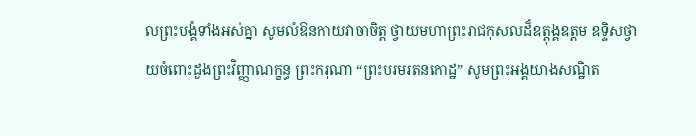លព្រះបង្គំទាំងអស់គ្នា សូមលំឱនកាយវាចាចិត្ត ថ្វាយមហាព្រះរាជកុសលដ៏ឧត្តុង្គឧត្តម ឧទ្ទិសថ្វាយចំពោះដួងព្រះវិញ្ញាណក្ខន្ធ ព្រះករុណា “ព្រះបរមរតនកោដ្ឋ” សូមព្រះអង្គយាងសណ្ឋិត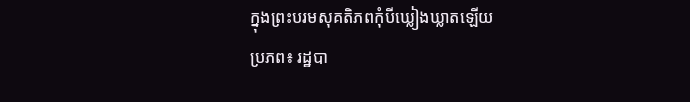ក្នុងព្រះបរមសុគតិភពកុំបីឃ្លៀងឃ្លាតឡើយ
ប្រភព៖ រដ្ឋបា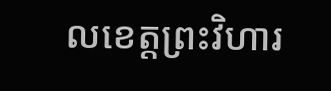លខេត្តព្រះវិហារ